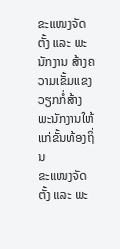ຂະແໜງຈັດຕັ້ງ ແລະ ພະນັກງານ ສ້າງຄວາມເຂັ້ມແຂງວຽກກໍ່ສ້າງພະນັກງານໃຫ້ແກ່ຂັ້ນທ້ອງຖິ່ນ
ຂະແໜງຈັດຕັ້ງ ແລະ ພະ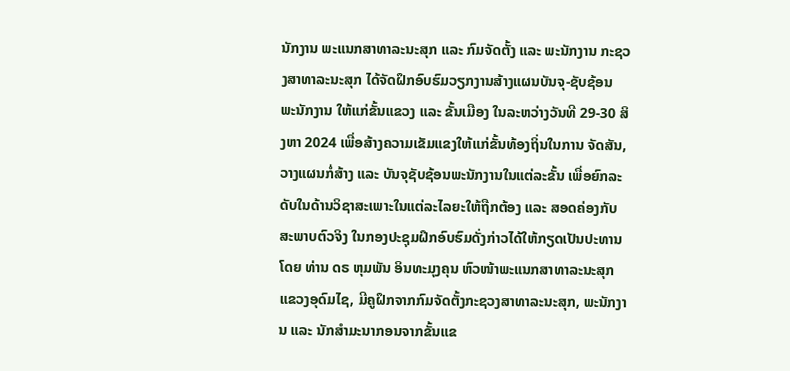ນັກງານ ພະແນກສາທາລະນະສຸກ ແລະ ກົມຈັດຕັ້ງ ແລະ ພະນັກງານ ກະຊວງສາທາລະນະສຸກ ໄດ້ຈັດຝຶກອົບຮົມວຽກງານສ້າງແຜນບັນຈຸ-ຊັບຊ້ອນ ພະນັກງານ ໃຫ້ແກ່ຂັ້ນແຂວງ ແລະ ຂັ້ນເມືອງ ໃນລະຫວ່າງວັນທີ 29-30 ສິງຫາ 2024 ເພື່ອສ້າງຄວາມເຂັມແຂງໃຫ້ແກ່ຂັ້ນທ້ອງຖິ່ນໃນການ ຈັດສັນ, ວາງແຜນກໍ່ສ້າງ ແລະ ບັນຈຸຊັບຊ້ອນພະນັກງານໃນແຕ່ລະຂັ້ນ ເພື່ອຍົກລະດັບໃນດ້ານວິຊາສະເພາະໃນແຕ່ລະໄລຍະໃຫ້ຖືກຕ້ອງ ແລະ ສອດຄ່ອງກັບສະພາບຕົວຈິງ ໃນກອງປະຊຸມຝຶກອົບຮົມດັ່ງກ່າວໄດ້ໃຫ້ກຽດເປັນປະທານໂດຍ ທ່ານ ດຣ ຫຸມພັນ ອິນທະມຸງຄຸນ ຫົວໜ້າພະແນກສາທາລະນະສຸກແຂວງອຸດົມໄຊ, ມີຄູຝຶກຈາກກົມຈັດຕັ້ງກະຊວງສາທາລະນະສຸກ, ພະນັກງານ ແລະ ນັກສຳມະນາກອນຈາກຂັ້ນແຂ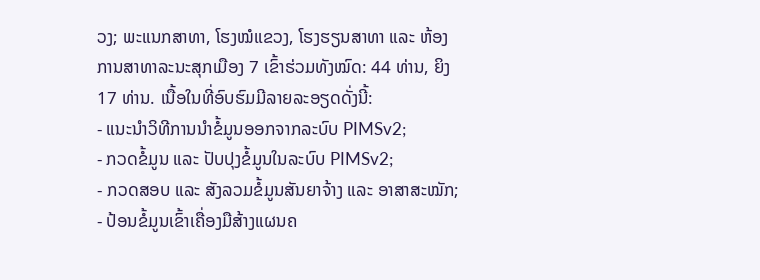ວງ; ພະແນກສາທາ, ໂຮງໝໍແຂວງ, ໂຮງຮຽນສາທາ ແລະ ຫ້ອງການສາທາລະນະສຸກເມືອງ 7 ເຂົ້າຮ່ວມທັງໝົດ: 44 ທ່ານ, ຍິງ 17 ທ່ານ. ເນື້ອໃນທີ່ອົບຮົມມີລາຍລະອຽດດັ່ງນີ້:
- ແນະນຳວິທີການນຳຂໍ້ມູນອອກຈາກລະບົບ PIMSv2;
- ກວດຂໍ້ມູນ ແລະ ປັບປຸງຂໍ້ມູນໃນລະບົບ PIMSv2;
- ກວດສອບ ແລະ ສັງລວມຂໍ້ມູນສັນຍາຈ້າງ ແລະ ອາສາສະໝັກ;
- ປ້ອນຂໍ້ມູນເຂົ້າເຄື່ອງມືສ້າງແຜນຄ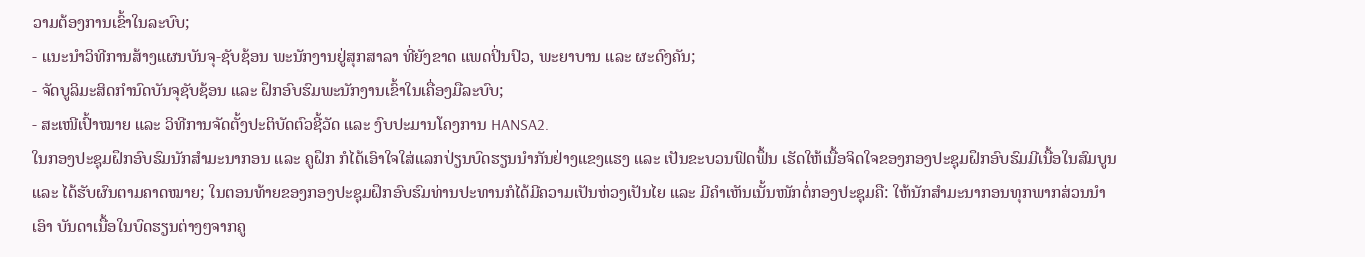ວາມຕ້ອງການເຂົ້າໃນລະບົບ;
- ແນະນຳວິທີການສ້າງແຜນບັນຈຸ-ຊັບຊ້ອນ ພະນັກງານຢູ່ສຸກສາລາ ທີ່ຍັງຂາດ ແພດປິ່ນປົວ, ພະຍາບານ ແລະ ຜະດົງຄັນ;
- ຈັດບູລິມະສິດກຳນົດບັນຈຸຊັບຊ້ອນ ແລະ ຝຶກອົບຮົມພະນັກງານເຂົ້າໃນເຄື່ອງມືລະບົບ;
- ສະເໜີເປົ້າໝາຍ ແລະ ວິທີການຈັດຕັ້ງປະຕິບັດຕົວຊີ້ວັດ ແລະ ງົບປະມານໂຄງການ HANSA2.
ໃນກອງປະຊຸມຝຶກອົບຮົມນັກສຳມະນາກອນ ແລະ ຄູຝຶກ ກໍໄດ້ເອົາໃຈໃສ່ແລກປ່ຽນບົດຮຽນນຳກັນຢ່າງແຂງແຮງ ແລະ ເປັນຂະບວນຟົດຟຶ້ນ ເຮັດໃຫ້ເນື້ອຈິດໃຈຂອງກອງປະຊຸມຝຶກອົບຮົມມີເນື້ອໃນສົມບູນ ແລະ ໄດ້ຮັບຜົນຕາມຄາດໝາຍ; ໃນຕອນທ້າຍຂອງກອງປະຊຸມຝຶກອົບຮົມທ່ານປະທານກໍໄດ້ມີຄວາມເປັນຫ່ວງເປັນໄຍ ແລະ ມີຄຳເຫັນເນັ້ນໜັກຕໍ່ກອງປະຊຸມຄື: ໃຫ້ນັກສຳມະນາກອນທຸກພາກສ່ວນນຳເອົາ ບັນດາເນື້ອໃນບົດຮຽນຕ່າງໆຈາກຄູ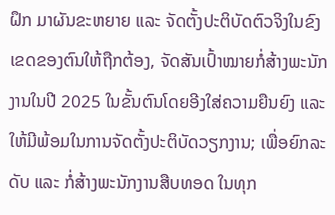ຝຶກ ມາຜັນຂະຫຍາຍ ແລະ ຈັດຕັ້ງປະຕິບັດຕົວຈິງໃນຂົງເຂດຂອງຕົນໃຫ້ຖືກຕ້ອງ, ຈັດສັນເປົ້າໝາຍກໍ່ສ້າງພະນັກງານໃນປີ 2025 ໃນຂັ້ນຕົນໂດຍອີງໃສ່ຄວາມຍືນຍົງ ແລະ ໃຫ້ມີພ້ອມໃນການຈັດຕັ້ງປະຕິບັດວຽກງານ; ເພື່ອຍົກລະດັບ ແລະ ກໍ່ສ້າງພະນັກງານສືບທອດ ໃນທຸກ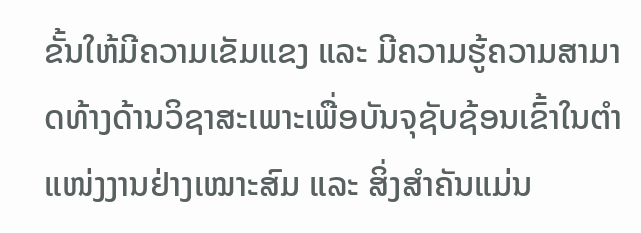ຂັ້ນໃຫ້ມີຄວາມເຂັມແຂງ ແລະ ມີຄວາມຮູ້ຄວາມສາມາດທ້າງດ້ານວິຊາສະເພາະເພື່ອບັນຈຸຊັບຊ້ອນເຂົ້າໃນຕຳແໜ່ງງານຢ່າງເໝາະສົມ ແລະ ສິ່ງສຳຄັນແມ່ນ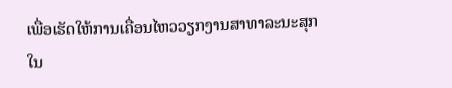ເພື່ອເຮັດໃຫ້ການເຄື່ອນໄຫວວຽກງານສາທາລະນະສຸກໃນ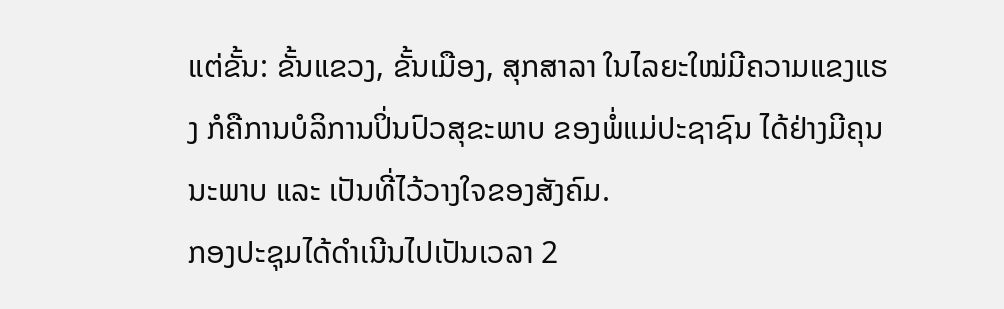ແຕ່ຂັ້ນ: ຂັ້ນແຂວງ, ຂັ້ນເມືອງ, ສຸກສາລາ ໃນໄລຍະໃໝ່ມີຄວາມແຂງແຮງ ກໍຄືການບໍລິການປິ່ນປົວສຸຂະພາບ ຂອງພໍ່ແມ່ປະຊາຊົນ ໄດ້ຢ່າງມີຄຸນນະພາບ ແລະ ເປັນທີ່ໄວ້ວາງໃຈຂອງສັງຄົມ.
ກອງປະຊຸມໄດ້ດຳເນີນໄປເປັນເວລາ 2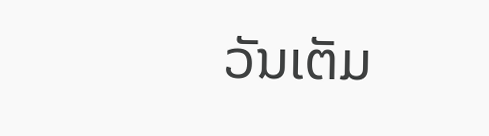ວັນເຕັມ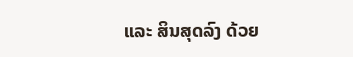ແລະ ສິນສຸດລົງ ດ້ວຍ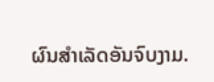ຜົນສຳເລັດອັນຈົບງາມ.